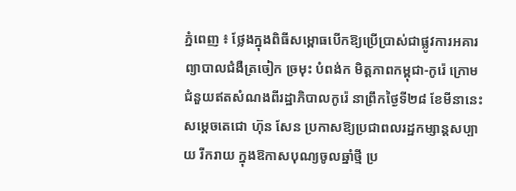ភ្នំពេញ ៖ ថ្លែងក្នុងពិធីសម្ពោធបើកឱ្យប្រើប្រាស់ជាផ្លូវការអគារព្យាបាលជំងឺត្រចៀក ច្រមុះ បំពង់ក មិត្តភាពកម្ពុជា-កូរ៉េ ក្រោមជំនួយឥតសំណងពីរដ្ឋាភិបាលកូរ៉េ នាព្រឹកថ្ងៃទី២៨ ខែមីនានេះ សម្តេចតេជោ ហ៊ុន សែន ប្រកាសឱ្យប្រជាពលរដ្ឋកម្សាន្តសប្បាយ រីករាយ ក្នុងឱកាសបុណ្យចូលឆ្នាំថ្មី ប្រ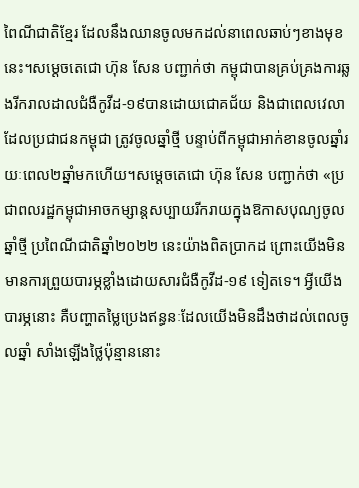ពៃណីជាតិខ្មែរ ដែលនឹងឈានចូលមកដល់នាពេលឆាប់ៗខាងមុខនេះ។សម្ដេចតេជោ ហ៊ុន សែន បញ្ជាក់ថា កម្ពុជាបានគ្រប់គ្រងការឆ្លងរីករាលដាលជំងឺកូវីដ-១៩បានដោយជោគជ័យ និងជាពេលវេលាដែលប្រជាជនកម្ពុជា ត្រូវចូលឆ្នាំថ្មី បន្ទាប់ពីកម្ពុជាអាក់ខានចូលឆ្នាំរយៈពេល២ឆ្នាំមកហើយ។សម្ដេចតេជោ ហ៊ុន សែន បញ្ជាក់ថា «ប្រជាពលរដ្ឋកម្ពុជាអាចកម្សាន្តសប្បាយរីករាយក្នុងឱកាសបុណ្យចូលឆ្នាំថ្មី ប្រពៃណីជាតិឆ្នាំ២០២២ នេះយ៉ាងពិតប្រាកដ ព្រោះយើងមិនមានការព្រួយបារម្ភខ្លាំងដោយសារជំងឺកូវីដ-១៩ ទៀតទេ។ អ្វីយើងបារម្ភនោះ គឺបញ្ហាតម្លៃប្រេងឥន្ធនៈដែលយើងមិនដឹងថាដល់ពេលចូលឆ្នាំ សាំងឡើងថ្លៃប៉ុន្មាននោះ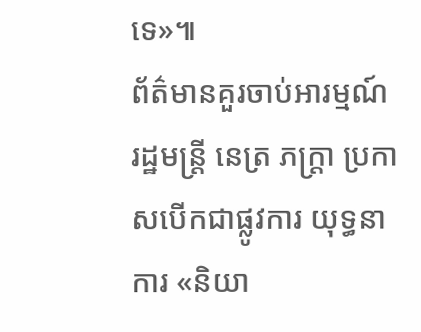ទេ»៕
ព័ត៌មានគួរចាប់អារម្មណ៍
រដ្ឋមន្ត្រី នេត្រ ភក្ត្រា ប្រកាសបើកជាផ្លូវការ យុទ្ធនាការ «និយា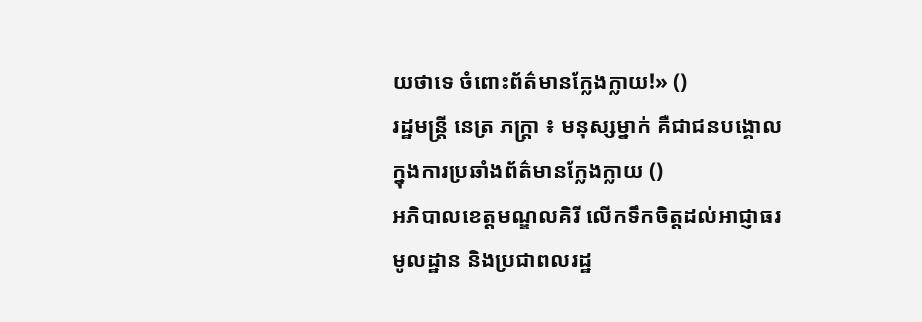យថាទេ ចំពោះព័ត៌មានក្លែងក្លាយ!» ()
រដ្ឋមន្ត្រី នេត្រ ភក្ត្រា ៖ មនុស្សម្នាក់ គឺជាជនបង្គោល ក្នុងការប្រឆាំងព័ត៌មានក្លែងក្លាយ ()
អភិបាលខេត្តមណ្ឌលគិរី លើកទឹកចិត្តដល់អាជ្ញាធរមូលដ្ឋាន និងប្រជាពលរដ្ឋ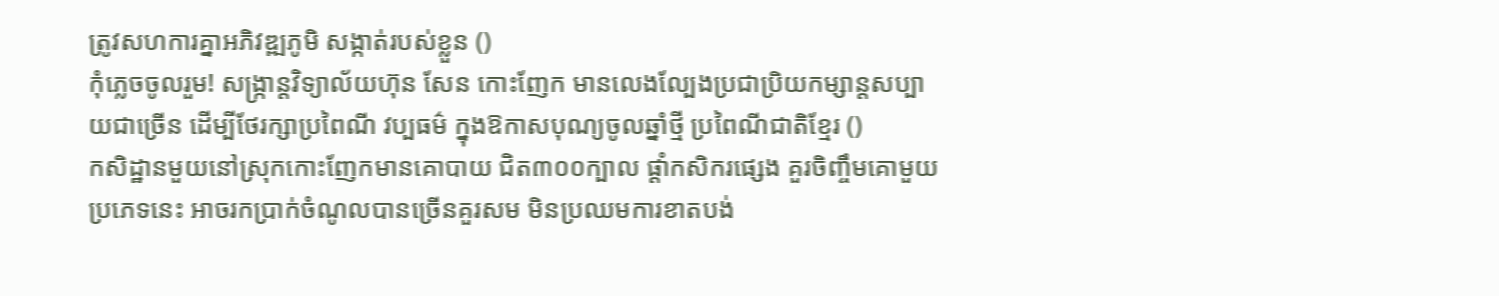ត្រូវសហការគ្នាអភិវឌ្ឍភូមិ សង្កាត់របស់ខ្លួន ()
កុំភ្លេចចូលរួម! សង្ក្រាន្តវិទ្យាល័យហ៊ុន សែន កោះញែក មានលេងល្បែងប្រជាប្រិយកម្សាន្តសប្បាយជាច្រើន ដើម្បីថែរក្សាប្រពៃណី វប្បធម៌ ក្នុងឱកាសបុណ្យចូលឆ្នាំថ្មី ប្រពៃណីជាតិខ្មែរ ()
កសិដ្ឋានមួយនៅស្រុកកោះញែកមានគោបាយ ជិត៣០០ក្បាល ផ្ដាំកសិករផ្សេង គួរចិញ្ចឹមគោមួយប្រភេទនេះ អាចរកប្រាក់ចំណូលបានច្រើនគួរសម មិនប្រឈមការខាតបង់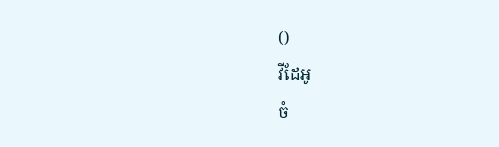()
វីដែអូ
ចំ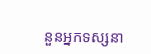នួនអ្នកទស្សនា